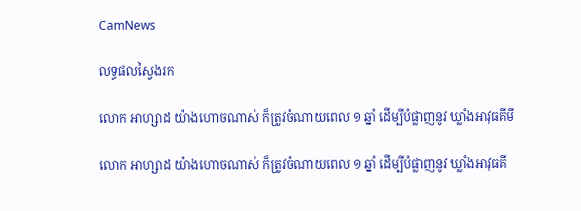CamNews

លទ្ធផលស្វៃងរក

លោក អាហ្សាដ យ៉ាងហោចណាស់ ក៏ត្រូវចំណាយពេល ១ ឆ្នាំ ដើម្បីបំផ្លាញនូវ ឃ្លាំងអាវុធគីមី

លោក អាហ្សាដ យ៉ាងហោចណាស់ ក៏ត្រូវចំណាយពេល ១ ឆ្នាំ ដើម្បីបំផ្លាញនូវ ឃ្លាំងអាវុធគី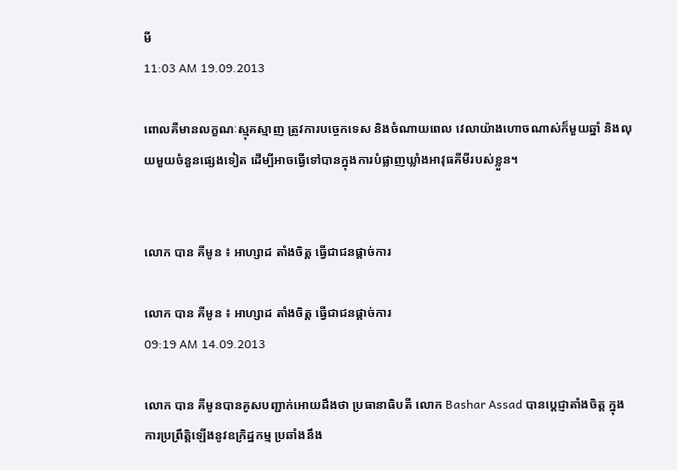មី
11:03 AM 19.09.2013

ពោលគឺមានលក្ខណៈស្មុគស្មាញ ត្រូវការបច្ចេកទេស និងចំណាយពេល វេលាយ៉ាងហោចណាស់ក៏មួយឆ្នាំ និងលុយមួយចំនួនផ្សេងទៀត ដើម្បីអាចធ្វើទៅបានក្នុងការបំផ្លាញឃ្លាំងអាវុធគីមីរបស់ខ្លួន។


លោក បាន គីមូន ៖ អាហ្សាដ តាំងចិត្ត ធ្វើជាជនផ្តាច់ការ

លោក បាន គីមូន ៖ អាហ្សាដ តាំងចិត្ត ធ្វើជាជនផ្តាច់ការ
09:19 AM 14.09.2013

លោក បាន គីមូនបានគូសបញ្ជាក់អោយដឹងថា ប្រធានាធិបតី លោក Bashar Assad បានប្តេជ្ញាតាំងចិត្ត ក្នុងការប្រព្រឹត្តិឡើងនូវឧក្រិដ្ឋកម្ម ប្រឆាំងនឹង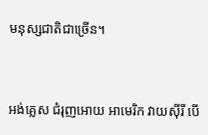មនុស្សជាតិជាច្រើន។


អង់គ្លេស ជំរុញអោយ អាមេរិក វាយស៊ីរី បើ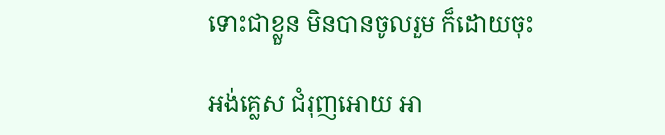ទោះជាខ្លួន មិនបានចូលរួម ក៏ដោយចុះ

អង់គ្លេស ជំរុញអោយ អា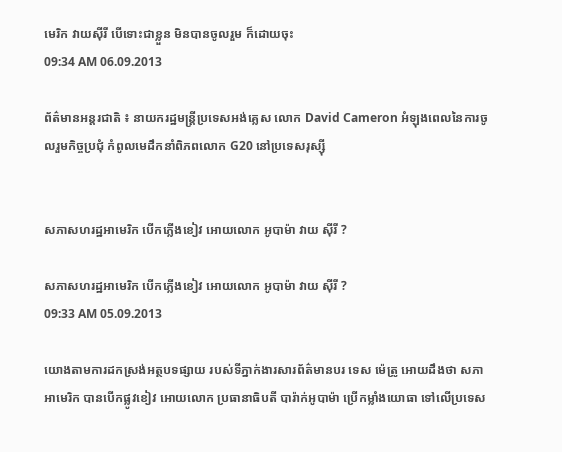មេរិក វាយស៊ីរី បើទោះជាខ្លួន មិនបានចូលរួម ក៏ដោយចុះ
09:34 AM 06.09.2013

ព័ត៌មានអន្តរជាតិ ៖ នាយករដ្ឋមន្រ្តីប្រទេសអង់គ្លេស លោក David Cameron អំឡុងពេលនៃការចូលរួមកិច្ចប្រជុំ កំពូលមេដឹកនាំពិភពលោក G20 នៅប្រទេសរុស្ស៊ី


សភាសហរដ្ឋអាមេរិក បើកភ្លើងខៀវ អោយលោក អូបាម៉ា វាយ ស៊ីរី ?

សភាសហរដ្ឋអាមេរិក បើកភ្លើងខៀវ អោយលោក អូបាម៉ា វាយ ស៊ីរី ?
09:33 AM 05.09.2013

យោងតាមការដកស្រង់អត្ថបទផ្សាយ របស់ទីភ្នាក់ងារសារព័ត៌មានបរ ទេស ម៉េត្រូ អោយដឹងថា សភាអាមេរិក បានបើកផ្លូវខៀវ អោយលោក ប្រធានាធិបតី បារ៉ាក់អូបាម៉ា ប្រើកម្លាំងយោធា ទៅលើប្រទេស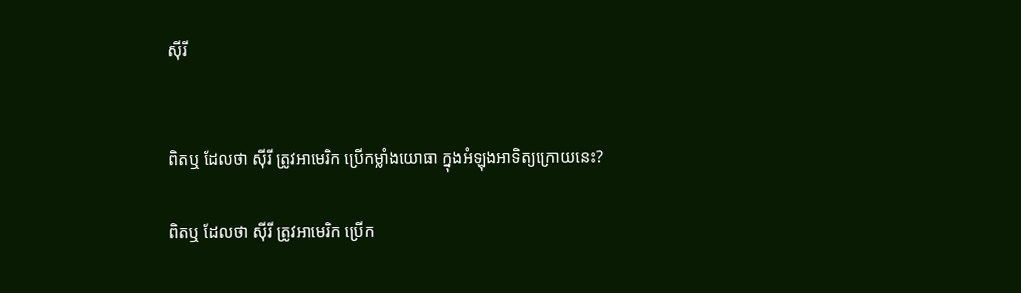ស៊ីរី


ពិតឬ ដែលថា ស៊ីរី ត្រូវអាមេរិក ប្រើកម្លាំងយោធា ក្នុងអំឡុងអាទិត្យក្រោយនេះ?

ពិតឬ ដែលថា ស៊ីរី ត្រូវអាមេរិក ប្រើក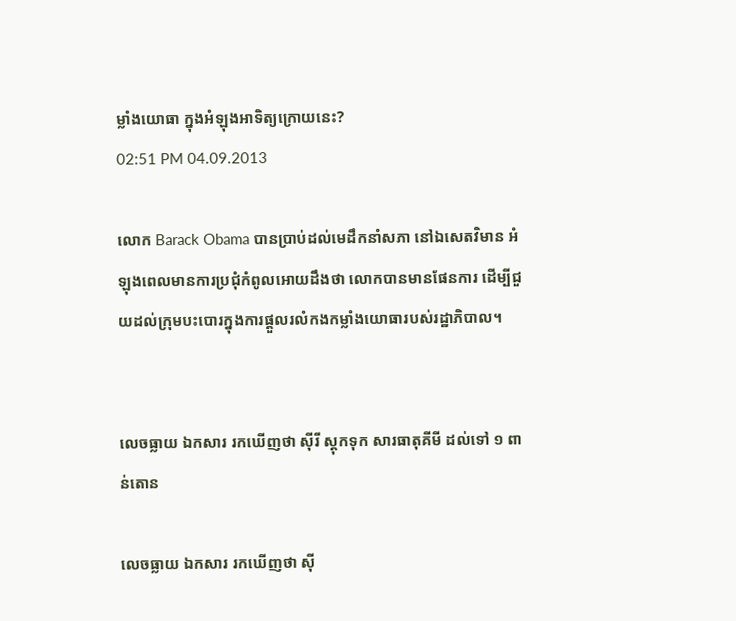ម្លាំងយោធា ក្នុងអំឡុងអាទិត្យក្រោយនេះ?
02:51 PM 04.09.2013

លោក Barack Obama បានប្រាប់ដល់មេដឹកនាំសភា នៅឯសេតវិមាន អំឡុងពេលមានការប្រជុំកំពូលអោយដឹងថា លោកបានមានផែនការ ដើម្បីជួយដល់ក្រុមបះបោរក្នុងការផ្តួលរលំកងកម្លាំងយោធារបស់រដ្ឋាភិបាល។


លេចធ្លាយ ឯកសារ រកឃើញថា ស៊ីរី ស្តុកទុក សារធាតុគីមី ដល់ទៅ ១ ពាន់តោន

លេចធ្លាយ ឯកសារ រកឃើញថា ស៊ី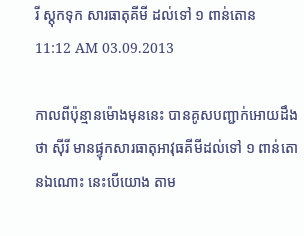រី ស្តុកទុក សារធាតុគីមី ដល់ទៅ ១ ពាន់តោន
11:12 AM 03.09.2013

កាលពីប៉ុន្មានម៉ោងមុននេះ បានគូសបញ្ជាក់អោយដឹងថា ស៊ីរី មានផ្ទុកសារធាតុអាវុធគីមីដល់ទៅ ១ ពាន់តោនឯណោះ នេះបើយោង តាម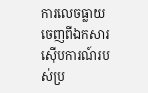ការលេចធ្លាយចេញពីឯកសារស៊ើបការណ៍របស់ប្រ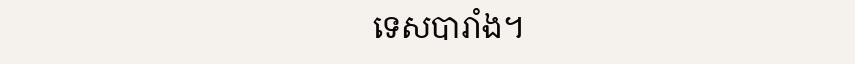ទេសបារាំង។